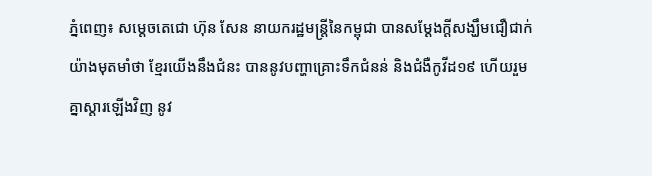ភ្នំពេញ៖ សម្ដេចតេជោ ហ៊ុន សែន នាយករដ្ឋមន្រ្តីនៃកម្ពុជា បានសម្ដែងក្ដីសង្ឃឹមជឿជាក់ យ៉ាងមុតមាំថា ខ្មែរយើងនឹងជំនះ បាននូវបញ្ហាគ្រោះទឹកជំនន់ និងជំងឺកូវីដ១៩ ហើយរួមគ្នាស្ដារឡើងវិញ នូវ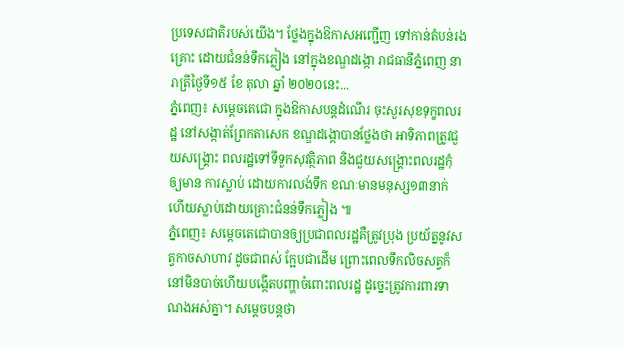ប្រទេសជាតិរបស់យើង។ ថ្លែងក្នុងឱកាសអញ្ជើញ ទៅកាន់តំបន់រងគ្រោះ ដោយជំនន់ទឹកភ្លៀង នៅក្នុងខណ្ឌដង្កោ រាជធានីភ្នំពេញ នារាត្រីថ្ងៃទី១៥ ខែ តុលា ឆ្នាំ ២០២០នេះ...
ភ្នំពេញ៖ សម្តេចតេជោ ក្នុងឱកាសបន្តដំណើរ ចុះសួរសុខទុក្ខពលរដ្ឋ នៅសង្កាត់ព្រែកតាសេក ខណ្ឌដង្កោបានថ្លែងថា អាទិភាពត្រូវជួយសង្រ្គោះ ពលរដ្ឋទៅទីទួកសុវត្ថិភាព និងជួយសង្រ្គោះពលរដ្ឋកុំឲ្យមាន ការស្លាប់ ដោយការលង់ទឹក ខណៈមានមនុស្ស១៣នាក់ ហើយស្លាប់ដោយគ្រោះជំនន់ទឹកភ្លៀង ៕
ភ្នំពេញ៖ សម្តេចតេជោបានឲ្យប្រជាពលរដ្ឋគឺត្រូវប្រុង ប្រយ័ត្ននូវសត្វកាចសាហាវ ដូចជាពស់ ក្អែបជាដើម ព្រោះពេលទឹកលិចសត្វក៏នៅមិនបាច់ហើយបង្កើតបញ្ហាចំពោះពលរដ្ឋ ដូច្នេះត្រូវការពារទាណងអស់គ្នា។ សម្តេចបន្តថា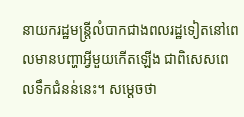នាយករដ្ឋមន្រ្តីលំបាកជាងពលរដ្ឋទៀតនៅពេលមានបញ្ហាអ្វីមួយកើតឡើង ជាពិសេសពេលទឹកជំនន់នេះ។ សម្តេចថា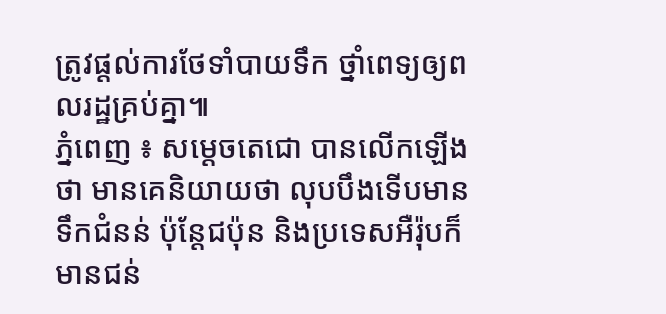ត្រូវផ្តល់ការថែទាំបាយទឹក ថ្នាំពេទ្យឲ្យពលរដ្ឋគ្រប់គ្នា៕
ភ្នំពេញ ៖ សម្តេចតេជោ បានលើកឡើងថា មានគេនិយាយថា លុបបឹងទើបមានទឹកជំនន់ ប៉ុន្តែជប៉ុន និងប្រទេសអឺរ៉ុបក៏មានជន់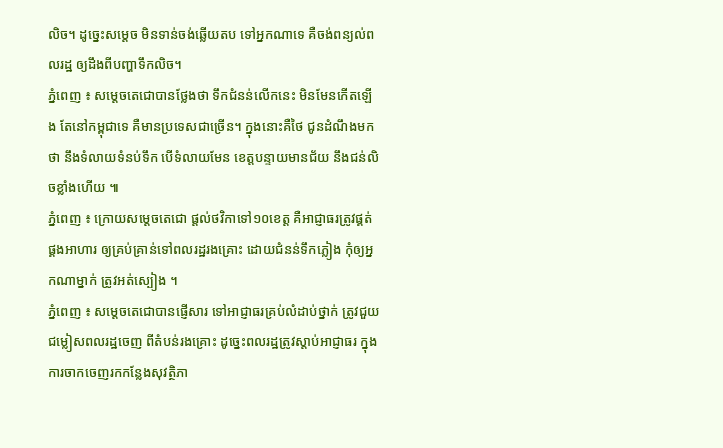លិច។ ដូច្នេះសម្តេច មិនទាន់ចង់ឆ្លើយតប ទៅអ្នកណាទេ គឺចង់ពន្យល់ពលរដ្ឋ ឲ្យដឹងពីបញ្ហាទឹកលិច។
ភ្នំពេញ ៖ សម្តេចតេជោបានថ្លែងថា ទឹកជំនន់លើកនេះ មិនមែនកើតឡើង តែនៅកម្ពុជាទេ គឺមានប្រទេសជាច្រើន។ ក្នុងនោះគឺថៃ ជូនដំណឹងមកថា នឹងទំលាយទំនប់ទឹក បើទំលាយមែន ខេត្តបន្ទាយមានជ័យ នឹងជន់លិចខ្លាំងហើយ ៕
ភ្នំពេញ ៖ ក្រោយសម្តេចតេជោ ផ្តល់ថវិកាទៅ១០ខេត្ត គឺអាជ្ញាធរត្រូវផ្គត់ផ្គងអាហារ ឲ្យគ្រប់គ្រាន់ទៅពលរដ្ឋរងគ្រោះ ដោយជំនន់ទឹកភ្លៀង កុំឲ្យអ្នកណាម្នាក់ ត្រូវអត់ស្បៀង ។
ភ្នំពេញ ៖ សម្តេចតេជោបានផ្ញើសារ ទៅអាជ្ញាធរគ្រប់លំដាប់ថ្នាក់ ត្រូវជួយជម្លៀសពលរដ្ឋចេញ ពីតំបន់រងគ្រោះ ដូច្នេះពលរដ្ឋត្រូវស្តាប់អាជ្ញាធរ ក្នុងការចាកចេញរកកន្លែងសុវត្ថិភា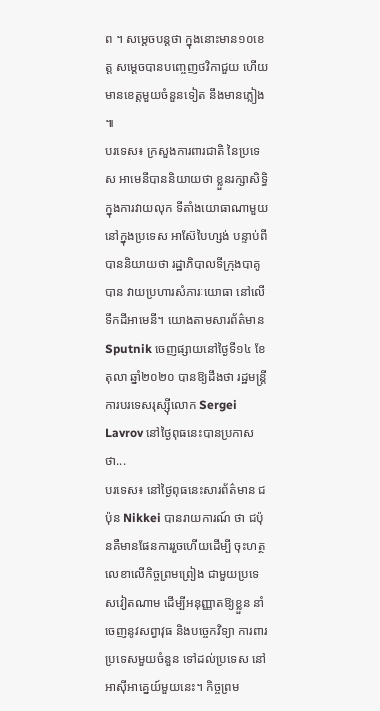ព ។ សម្តេចបន្តថា ក្នុងនោះមាន១០ខេត្ត សម្តេចបានបញ្ចេញថវិកាជួយ ហើយមានខេត្តមួយចំនួនទៀត នឹងមានភ្លៀង ៕
បរទេស៖ ក្រសួងការពារជាតិ នៃប្រទេស អាមេនីបាននិយាយថា ខ្លួនរក្សាសិទ្ធិក្នុងការវាយលុក ទីតាំងយោធាណាមួយ នៅក្នុងប្រទេស អាស៊ែបៃហ្សង់ បន្ទាប់ពីបាននិយាយថា រដ្ឋាភិបាលទីក្រុងបាគូបាន វាយប្រហារសំភារៈយោធា នៅលើទឹកដីអាមេនី។ យោងតាមសារព័ត៌មាន Sputnik ចេញផ្សាយនៅថ្ងៃទី១៤ ខែតុលា ឆ្នាំ២០២០ បានឱ្យដឹងថា រដ្ឋមន្ត្រីការបរទេសរុស្ស៊ីលោក Sergei Lavrov នៅថ្ងៃពុធនេះបានប្រកាសថា...
បរទេស៖ នៅថ្ងៃពុធនេះសារព័ត៌មាន ជប៉ុន Nikkei បានរាយការណ៍ ថា ជប៉ុនគឺមានផែនការរួចហើយដើម្បី ចុះហត្ថលេខាលើកិច្ចព្រមព្រៀង ជាមួយប្រទេសវៀតណាម ដើម្បីអនុញ្ញាតឱ្យខ្លួន នាំចេញនូវសព្វាវុធ និងបច្ចេកវិទ្យា ការពារប្រទេសមួយចំនួន ទៅដល់ប្រទេស នៅអាស៊ីអាគ្នេយ៍មួយនេះ។ កិច្ចព្រម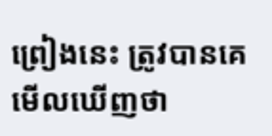ព្រៀងនេះ ត្រូវបានគេមើលឃើញថា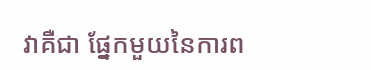វាគឺជា ផ្នែកមួយនៃការព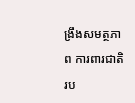ង្រឹងសមត្ថភាព ការពារជាតិ រប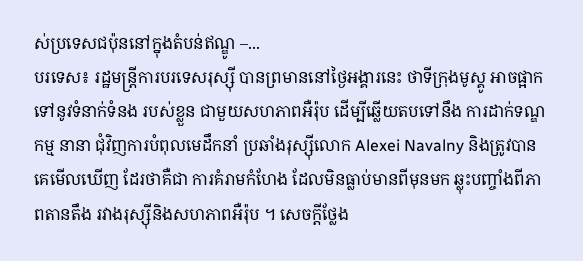ស់ប្រទេសជប៉ុននៅក្នុងតំបន់ឥណ្ឌូ –...
បរទេស៖ រដ្ឋមន្ត្រីការបរទេសរុស្ស៊ី បានព្រមាននៅថ្ងៃអង្គារនេះ ថាទីក្រុងមូស្គូ អាចផ្អាកទៅនូវទំនាក់ទំនង របស់ខ្លួន ជាមួយសហភាពអឺរ៉ុប ដើម្បីឆ្លើយតបទៅនឹង ការដាក់ទណ្ឌកម្ម នានា ជុំវិញការបំពុលមេដឹកនាំ ប្រឆាំងរុស្ស៊ីលោក Alexei Navalny និងត្រូវបានគេមើលឃើញ ដែរថាគឺជា ការគំរាមកំហែង ដែលមិនធ្លាប់មានពីមុនមក ឆ្លុះបញ្ចាំងពីភាពតានតឹង រវាងរុស្ស៊ីនិងសហភាពអឺរ៉ុប ។ សេចក្តីថ្លែង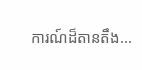ការណ៍ដ៏តានតឹង...